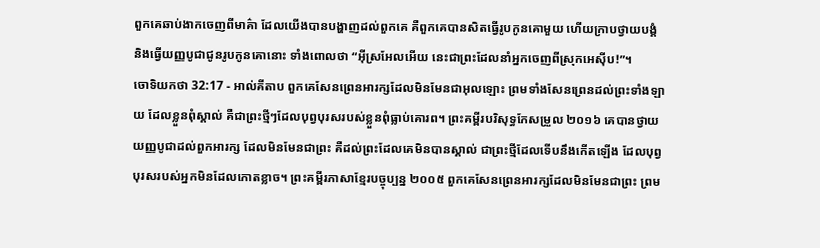ពួកគេឆាប់ងាកចេញពីមាគ៌ា ដែលយើងបានបង្ហាញដល់ពួកគេ គឺពួកគេបានសិតធ្វើរូបកូនគោមួយ ហើយក្រាបថ្វាយបង្គំ និងធ្វើយញ្ញបូជាជូនរូបកូនគោនោះ ទាំងពោលថា “អ៊ីស្រអែលអើយ នេះជាព្រះដែលនាំអ្នកចេញពីស្រុកអេស៊ីប!”។
ចោទិយកថា 32:17 - អាល់គីតាប ពួកគេសែនព្រេនអារក្សដែលមិនមែនជាអុលឡោះ ព្រមទាំងសែនព្រេនដល់ព្រះទាំងឡាយ ដែលខ្លួនពុំស្គាល់ គឺជាព្រះថ្មីៗដែលបុព្វបុរសរបស់ខ្លួនពុំធ្លាប់គោរព។ ព្រះគម្ពីរបរិសុទ្ធកែសម្រួល ២០១៦ គេបានថ្វាយយញ្ញបូជាដល់ពួកអារក្ស ដែលមិនមែនជាព្រះ គឺដល់ព្រះដែលគេមិនបានស្គាល់ ជាព្រះថ្មីដែលទើបនឹងកើតឡើង ដែលបុព្វបុរសរបស់អ្នកមិនដែលកោតខ្លាច។ ព្រះគម្ពីរភាសាខ្មែរបច្ចុប្បន្ន ២០០៥ ពួកគេសែនព្រេនអារក្សដែលមិនមែនជាព្រះ ព្រម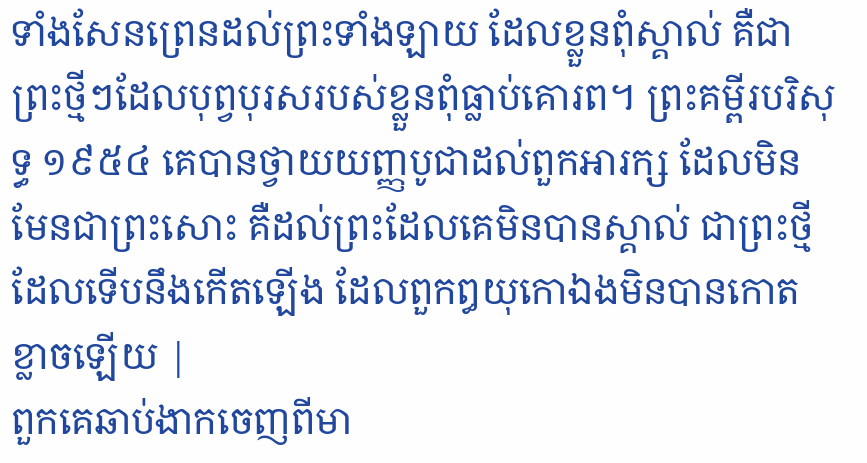ទាំងសែនព្រេនដល់ព្រះទាំងឡាយ ដែលខ្លួនពុំស្គាល់ គឺជាព្រះថ្មីៗដែលបុព្វបុរសរបស់ខ្លួនពុំធ្លាប់គោរព។ ព្រះគម្ពីរបរិសុទ្ធ ១៩៥៤ គេបានថ្វាយយញ្ញបូជាដល់ពួកអារក្ស ដែលមិនមែនជាព្រះសោះ គឺដល់ព្រះដែលគេមិនបានស្គាល់ ជាព្រះថ្មីដែលទើបនឹងកើតឡើង ដែលពួកឰយុកោឯងមិនបានកោតខ្លាចឡើយ |
ពួកគេឆាប់ងាកចេញពីមា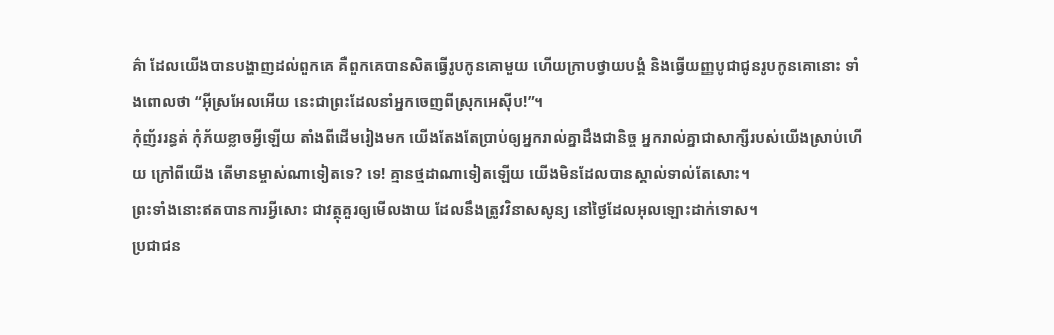គ៌ា ដែលយើងបានបង្ហាញដល់ពួកគេ គឺពួកគេបានសិតធ្វើរូបកូនគោមួយ ហើយក្រាបថ្វាយបង្គំ និងធ្វើយញ្ញបូជាជូនរូបកូនគោនោះ ទាំងពោលថា “អ៊ីស្រអែលអើយ នេះជាព្រះដែលនាំអ្នកចេញពីស្រុកអេស៊ីប!”។
កុំញ័ររន្ធត់ កុំភ័យខ្លាចអ្វីឡើយ តាំងពីដើមរៀងមក យើងតែងតែប្រាប់ឲ្យអ្នករាល់គ្នាដឹងជានិច្ច អ្នករាល់គ្នាជាសាក្សីរបស់យើងស្រាប់ហើយ ក្រៅពីយើង តើមានម្ចាស់ណាទៀតទេ? ទេ! គ្មានថ្មដាណាទៀតឡើយ យើងមិនដែលបានស្គាល់ទាល់តែសោះ។
ព្រះទាំងនោះឥតបានការអ្វីសោះ ជាវត្ថុគួរឲ្យមើលងាយ ដែលនឹងត្រូវវិនាសសូន្យ នៅថ្ងៃដែលអុលឡោះដាក់ទោស។
ប្រជាជន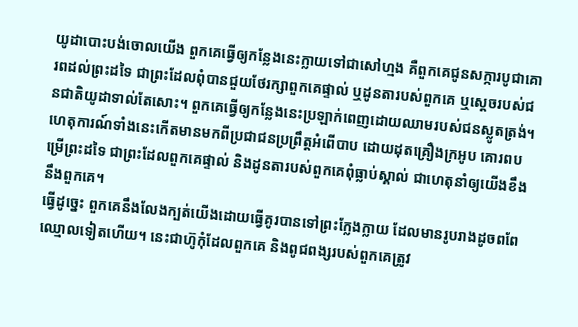យូដាបោះបង់ចោលយើង ពួកគេធ្វើឲ្យកន្លែងនេះក្លាយទៅជាសៅហ្មង គឺពួកគេជូនសក្ការបូជាគោរពដល់ព្រះដទៃ ជាព្រះដែលពុំបានជួយថែរក្សាពួកគេផ្ទាល់ ឬដូនតារបស់ពួកគេ ឬស្តេចរបស់ជនជាតិយូដាទាល់តែសោះ។ ពួកគេធ្វើឲ្យកន្លែងនេះប្រឡាក់ពេញដោយឈាមរបស់ជនស្លូតត្រង់។
ហេតុការណ៍ទាំងនេះកើតមានមកពីប្រជាជនប្រព្រឹត្តអំពើបាប ដោយដុតគ្រឿងក្រអូប គោរពបម្រើព្រះដទៃ ជាព្រះដែលពួកគេផ្ទាល់ និងដូនតារបស់ពួកគេពុំធ្លាប់ស្គាល់ ជាហេតុនាំឲ្យយើងខឹងនឹងពួកគេ។
ធ្វើដូច្នេះ ពួកគេនឹងលែងក្បត់យើងដោយធ្វើគូរបានទៅព្រះក្លែងក្លាយ ដែលមានរូបរាងដូចពពែឈ្មោលទៀតហើយ។ នេះជាហ៊ូកុំដែលពួកគេ និងពូជពង្សរបស់ពួកគេត្រូវ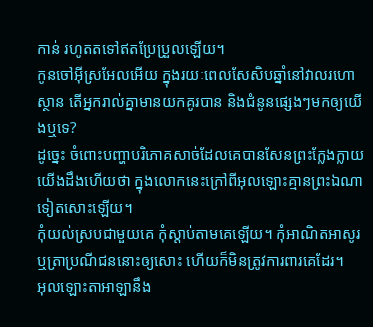កាន់ រហូតតទៅឥតប្រែប្រួលឡើយ។
កូនចៅអ៊ីស្រអែលអើយ ក្នុងរយៈពេលសែសិបឆ្នាំនៅវាលរហោស្ថាន តើអ្នករាល់គ្នាមានយកគូរបាន និងជំនូនផ្សេងៗមកឲ្យយើងឬទេ?
ដូច្នេះ ចំពោះបញ្ហាបរិភោគសាច់ដែលគេបានសែនព្រះក្លែងក្លាយ យើងដឹងហើយថា ក្នុងលោកនេះក្រៅពីអុលឡោះគ្មានព្រះឯណាទៀតសោះឡើយ។
កុំយល់ស្របជាមួយគេ កុំស្តាប់តាមគេឡើយ។ កុំអាណិតអាសូរ ឬត្រាប្រណីជននោះឲ្យសោះ ហើយក៏មិនត្រូវការពារគេដែរ។
អុលឡោះតាអាឡានឹង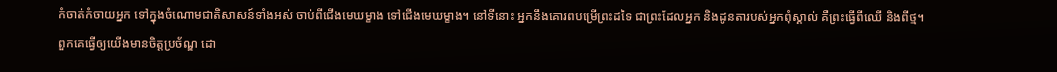កំចាត់កំចាយអ្នក ទៅក្នុងចំណោមជាតិសាសន៍ទាំងអស់ ចាប់ពីជើងមេឃម្ខាង ទៅជើងមេឃម្ខាង។ នៅទីនោះ អ្នកនឹងគោរពបម្រើព្រះដទៃ ជាព្រះដែលអ្នក និងដូនតារបស់អ្នកពុំស្គាល់ គឺព្រះធ្វើពីឈើ និងពីថ្ម។
ពួកគេធ្វើឲ្យយើងមានចិត្តប្រច័ណ្ឌ ដោ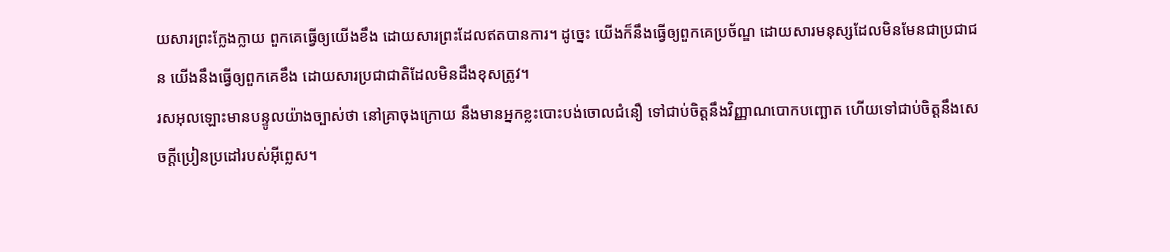យសារព្រះក្លែងក្លាយ ពួកគេធ្វើឲ្យយើងខឹង ដោយសារព្រះដែលឥតបានការ។ ដូច្នេះ យើងក៏នឹងធ្វើឲ្យពួកគេប្រច័ណ្ឌ ដោយសារមនុស្សដែលមិនមែនជាប្រជាជន យើងនឹងធ្វើឲ្យពួកគេខឹង ដោយសារប្រជាជាតិដែលមិនដឹងខុសត្រូវ។
រសអុលឡោះមានបន្ទូលយ៉ាងច្បាស់ថា នៅគ្រាចុងក្រោយ នឹងមានអ្នកខ្លះបោះបង់ចោលជំនឿ ទៅជាប់ចិត្ដនឹងវិញ្ញាណបោកបញ្ឆោត ហើយទៅជាប់ចិត្ដនឹងសេចក្ដីប្រៀនប្រដៅរបស់អ៊ីព្លេស។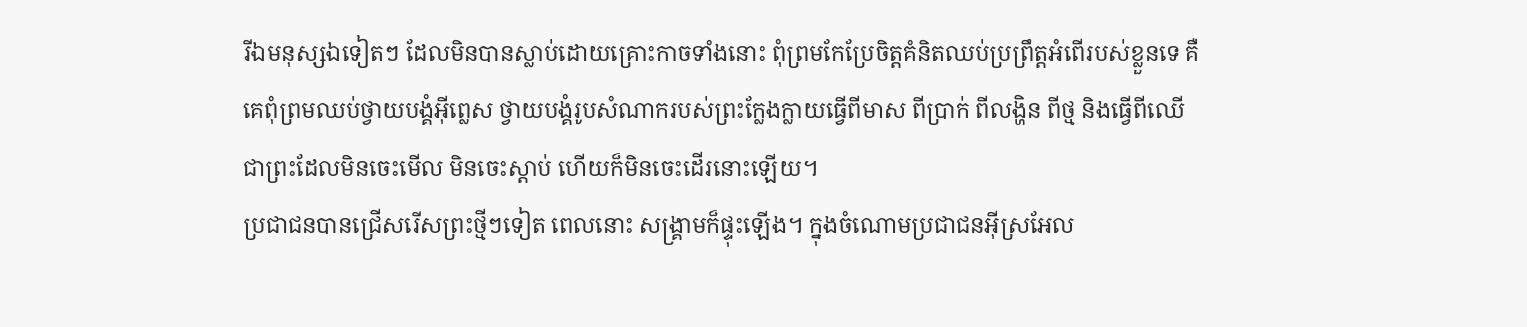រីឯមនុស្សឯទៀតៗ ដែលមិនបានស្លាប់ដោយគ្រោះកាចទាំងនោះ ពុំព្រមកែប្រែចិត្ដគំនិតឈប់ប្រព្រឹត្ដអំពើរបស់ខ្លួនទេ គឺគេពុំព្រមឈប់ថ្វាយបង្គំអ៊ីព្លេស ថ្វាយបង្គំរូបសំណាករបស់ព្រះក្លែងក្លាយធ្វើពីមាស ពីប្រាក់ ពីលង្ហិន ពីថ្ម និងធ្វើពីឈើ ជាព្រះដែលមិនចេះមើល មិនចេះស្ដាប់ ហើយក៏មិនចេះដើរនោះឡើយ។
ប្រជាជនបានជ្រើសរើសព្រះថ្មីៗទៀត ពេលនោះ សង្គ្រាមក៏ផ្ទុះឡើង។ ក្នុងចំណោមប្រជាជនអ៊ីស្រអែល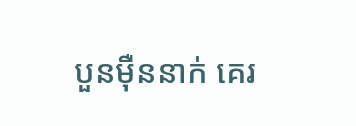បួនម៉ឺននាក់ គេរ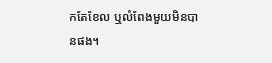កតែខែល ឬលំពែងមួយមិនបានផង។